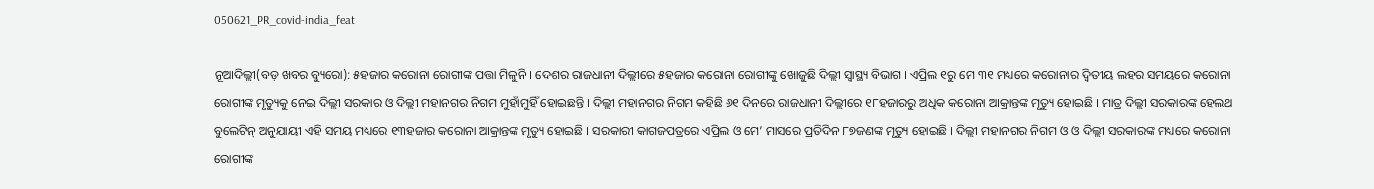050621_PR_covid-india_feat

ନୂଆଦିଲ୍ଲୀ(ବଡ଼ ଖବର ବ୍ୟୁରୋ): ୫ହଜାର କରୋନା ରୋଗୀଙ୍କ ପତ୍ତା ମିଳୁନି । ଦେଶର ରାଜଧାନୀ ଦିଲ୍ଲୀରେ ୫ହଜାର କରୋନା ରୋଗୀଙ୍କୁ ଖୋଜୁଛି ଦିଲ୍ଲୀ ସ୍ୱାସ୍ଥ୍ୟ ବିଭାଗ । ଏପ୍ରିଲ ୧ରୁ ମେ ୩୧ ମଧ୍ୟରେ କରୋନାର ଦ୍ୱିତୀୟ ଲହର ସମୟରେ କରୋନା ରୋଗୀଙ୍କ ମୃତ୍ୟୁକୁ ନେଇ ଦିଲ୍ଲୀ ସରକାର ଓ ଦିଲ୍ଲୀ ମହାନଗର ନିଗମ ମୁହାଁମୁହିଁ ହୋଇଛନ୍ତି । ଦିଲ୍ଲୀ ମହାନଗର ନିଗମ କହିଛି ୬୧ ଦିନରେ ରାଜଧାନୀ ଦିଲ୍ଲୀରେ ୧୮ହଜାରରୁ ଅଧିକ କରୋନା ଆକ୍ରାନ୍ତଙ୍କ ମୃତ୍ୟୁ ହୋଇଛି । ମାତ୍ର ଦିଲ୍ଲୀ ସରକାରଙ୍କ ହେଲଥ ବୁଲେଟିନ୍ ଅନୁଯାୟୀ ଏହି ସମୟ ମଧ୍ୟରେ ୧୩ହଜାର କରୋନା ଆକ୍ରାନ୍ତଙ୍କ ମୃତ୍ୟୁ ହୋଇଛି । ସରକାରୀ କାଗଜପତ୍ରରେ ଏପ୍ରିଲ ଓ ମେ’ ମାସରେ ପ୍ରତିଦିନ ୮୭ଜଣଙ୍କ ମୃତ୍ୟୁ ହୋଇଛି । ଦିଲ୍ଲୀ ମହାନଗର ନିଗମ ଓ ଓ ଦିଲ୍ଲୀ ସରକାରଙ୍କ ମଧ୍ୟରେ କରୋନା ରୋଗୀଙ୍କ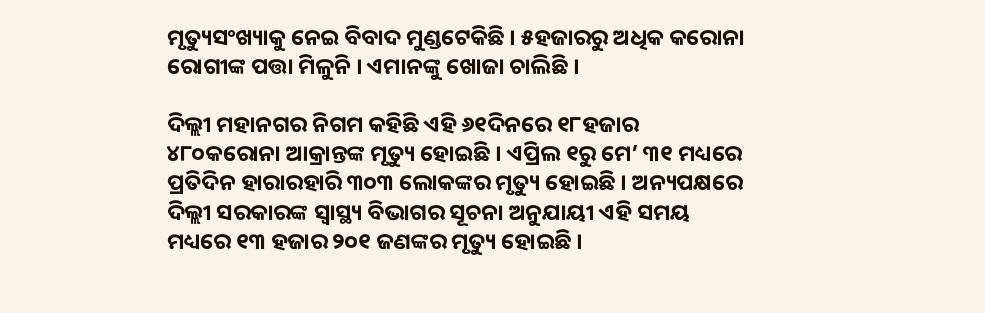ମୃତ୍ୟୁସଂଖ୍ୟାକୁ ନେଇ ବିବାଦ ମୁଣ୍ଡଟେକିଛି । ୫ହଜାରରୁ ଅଧିକ କରୋନା ରୋଗୀଙ୍କ ପତ୍ତା ମିଳୁନି । ଏମାନଙ୍କୁ ଖୋଜା ଚାଲିଛି ।

ଦିଲ୍ଲୀ ମହାନଗର ନିଗମ କହିଛି ଏହି ୬୧ଦିନରେ ୧୮ହଜାର ୪୮୦କରୋନା ଆକ୍ରାନ୍ତଙ୍କ ମୃତ୍ୟୁ ହୋଇଛି । ଏପ୍ରିଲ ୧ରୁ ମେ’ ୩୧ ମଧ୍ୟରେ ପ୍ରତିଦିନ ହାରାରହାରି ୩୦୩ ଲୋକଙ୍କର ମୃତ୍ୟୁ ହୋଇଛି । ଅନ୍ୟପକ୍ଷରେ ଦିଲ୍ଲୀ ସରକାରଙ୍କ ସ୍ୱାସ୍ଥ୍ୟ ବିଭାଗର ସୂଚନା ଅନୁଯାୟୀ ଏହି ସମୟ ମଧ୍ୟରେ ୧୩ ହଜାର ୨୦୧ ଜଣଙ୍କର ମୃତ୍ୟୁ ହୋଇଛି ।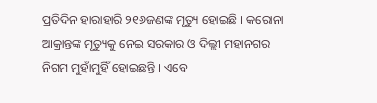ପ୍ରତିଦିନ ହାରାହାରି ୨୧୬ଜଣଙ୍କ ମୃତ୍ୟୁ ହୋଇଛି । କରୋନା ଆକ୍ରାନ୍ତଙ୍କ ମୃତ୍ୟୁକୁ ନେଇ ସରକାର ଓ ଦିଲ୍ଲୀ ମହାନଗର ନିଗମ ମୁହାଁମୁହିଁ ହୋଇଛନ୍ତି । ଏବେ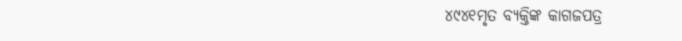୪୯୪୧ମୃତ ବ୍ୟକ୍ତିଙ୍କ କାଗଜପତ୍ର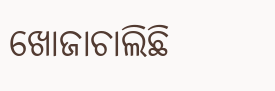ଖୋଜାଚାଲିଛି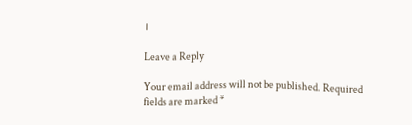।

Leave a Reply

Your email address will not be published. Required fields are marked *